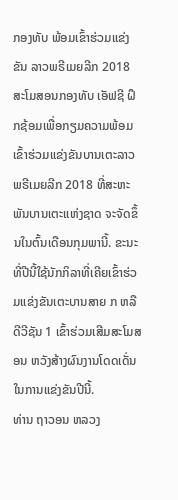ກອງທັບ ພ້ອມເຂົ້າຮ່ວມແຂ່ງຂັນ ລາວພຣີເມຍລີກ 2018
ສະໂມສອນກອງທັບ ເອັຟຊີ ຝຶກຊ້ອມເພື່ອກຽມຄວາມພ້ອມເຂົ້າຮ່ວມແຂ່ງຂັນບານເຕະລາວພຣີເມຍລີກ 2018 ທີ່ສະຫະພັນບານເຕະແຫ່ງຊາດ ຈະຈັດຂຶ້ນໃນຕົ້ນເດືອນກຸມພານີ້. ຂະນະທີ່ປີນີ້ໃຊ້ນັກກິລາທີ່ເຄີຍເຂົ້າຮ່ວມແຂ່ງຂັນເຕະບານສາຍ ກ ຫລື ດີວີຊັນ 1 ເຂົ້າຮ່ວມເສີມສະໂມສອນ ຫວັງສ້າງຜົນງານໂດດເດັ່ນໃນການແຂ່ງຂັນປີນີ້.
ທ່ານ ຖາວອນ ຫລວງ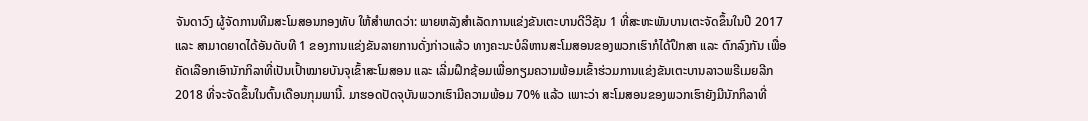ຈັນດາວົງ ຜູ້ຈັດການທີມສະໂມສອນກອງທັບ ໃຫ້ສໍາພາດວ່າ: ພາຍຫລັງສໍາເລັດການແຂ່ງຂັນເຕະບານດີວີຊັນ 1 ທີ່ສະຫະພັນບານເຕະຈັດຂຶ້ນໃນປີ 2017 ແລະ ສາມາດຍາດໄດ້ອັນດັບທີ 1 ຂອງການແຂ່ງຂັນລາຍການດັ່ງກ່າວແລ້ວ ທາງຄະນະບໍລິຫານສະໂມສອນຂອງພວກເຮົາກໍໄດ້ປຶກສາ ແລະ ຕົກລົງກັນ ເພື່ອຄັດເລືອກເອົານັກກິລາທີ່ເປັນເປົ້າໝາຍບັນຈຸເຂົ້າສະໂມສອນ ແລະ ເລີ່ມຝຶກຊ້ອມເພື່ອກຽມຄວາມພ້ອມເຂົ້າຮ່ວມການແຂ່ງຂັນເຕະບານລາວພຣີເມຍລີກ 2018 ທີ່ຈະຈັດຂຶ້ນໃນຕົ້ນເດືອນກຸມພານີ້. ມາຮອດປັດຈຸບັນພວກເຮົາມີຄວາມພ້ອມ 70% ແລ້ວ ເພາະວ່າ ສະໂມສອນຂອງພວກເຮົາຍັງມີນັກກິລາທີ່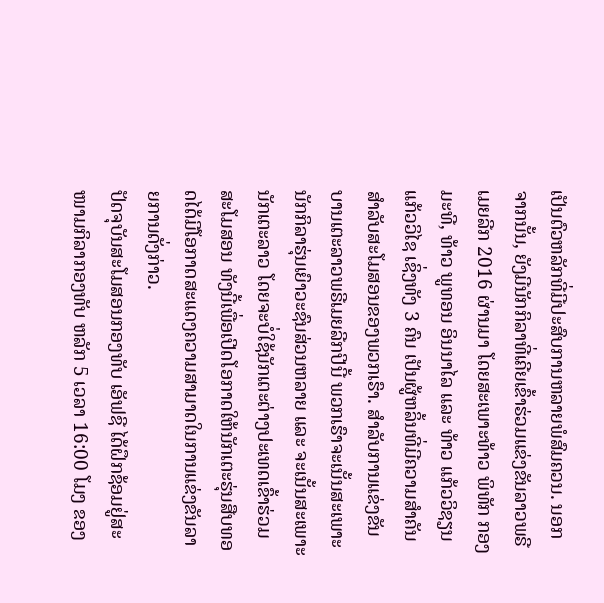ເປັນຕົວຫລັກທີ່ມີປະສົບການຫລາຍພໍສົມຄວນ. ນອກຈາກນັ້ນ, ຍັງມີນັກກິລາທີ່ເຄີຍເຂົ້າຮ່ວມແຂ່ງຂັນລາວພຣີເມຍລີກ 2016 ຜ່ານມາ ໂດຍສະເພາະທ້າວ ພິທັກ ກອງມະທີ, ທ້າວ ພູທອນ ອິນນາໄລ ແລະ ທ້າວ ແກ້ວວິຊຽນ ແກ້ວວິໄຊ ເຊິ່ງທັງ 3 ຄົນ ເປັນຜູ້ຫລິ້ນທີ່ມີຄວາມສໍາຄັນສໍາລັບສະໂມສອນຂອງພວກເຮົາ. ສໍາລັບການແຂ່ງຂັນບານເຕະລາວພຣີເມຍລີກປີນີ້ ພວກເຮົາຈະເນັ້ນສະເພາະນັກກິລາຮຸ່ນເຍົາວະຊົນສ່ວນຫລາຍ ແລະ ຈະເນັ້ນສະເພາະນັກເຕະລາວ ໂດຍຈະບໍ່ໃຊ້ນັກເຕະຕ່າງປະເທດເຂົ້າຮ່ວມສະໂມສອນ ທັງນີ້ເພື່ອເປີດໂອກາດໃຫ້ນັກເຕະຮຸ່ນສືບທອດໄດ້ມີໂອກາດສະແດງຄວາມສາມາດໃນການແຂ່ງຂັນລາຍການດັ່ງກ່າວ.
ປັດຈຸບັນສະໂມສອນກອງທັບ ເອັຟຊີ ໄດ້ຝຶກຊ້ອມຢູ່ສະໜາມກິລາກອງທັບ ຫລັກ 5 ເວລາ 16:00 ໂມງ ຂອງ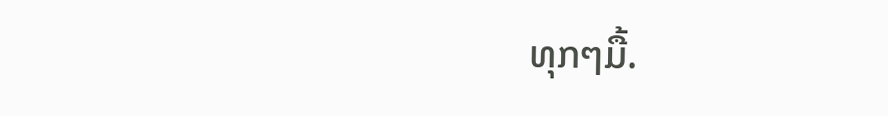ທຸກໆມື້.